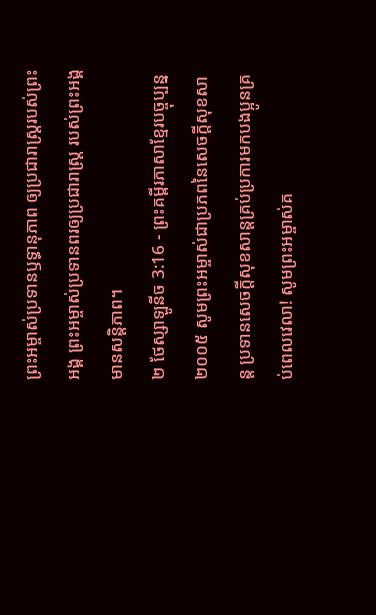ព្រះអម្ចាស់ប្រទានឫទ្ធានុភាព ឲ្យប្រជារាស្ត្ររបស់ព្រះអង្គ ព្រះអម្ចាស់ប្រទានពរឲ្យប្រជារាស្ត្រ របស់ព្រះអង្គមានសន្តិភាព។
២ ថែស្សាឡូនីច 3:16 - ព្រះគម្ពីរភាសាខ្មែរបច្ចុប្បន្ន ២០០៥ សូមព្រះអម្ចាស់ជាប្រភពនៃសេចក្ដីសុខសាន្ត ប្រទានសេចក្ដីសុខសាន្តគ្រប់ប្រការមកបងប្អូនគ្រប់ពេលវេលា! សូមព្រះអម្ចាស់គ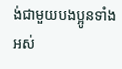ង់ជាមួយបងប្អូនទាំងអស់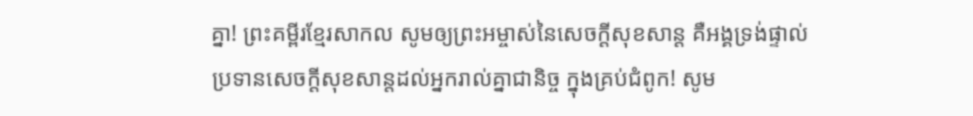គ្នា! ព្រះគម្ពីរខ្មែរសាកល សូមឲ្យព្រះអម្ចាស់នៃសេចក្ដីសុខសាន្ត គឺអង្គទ្រង់ផ្ទាល់ ប្រទានសេចក្ដីសុខសាន្តដល់អ្នករាល់គ្នាជានិច្ច ក្នុងគ្រប់ជំពូក! សូម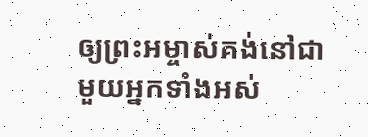ឲ្យព្រះអម្ចាស់គង់នៅជាមួយអ្នកទាំងអស់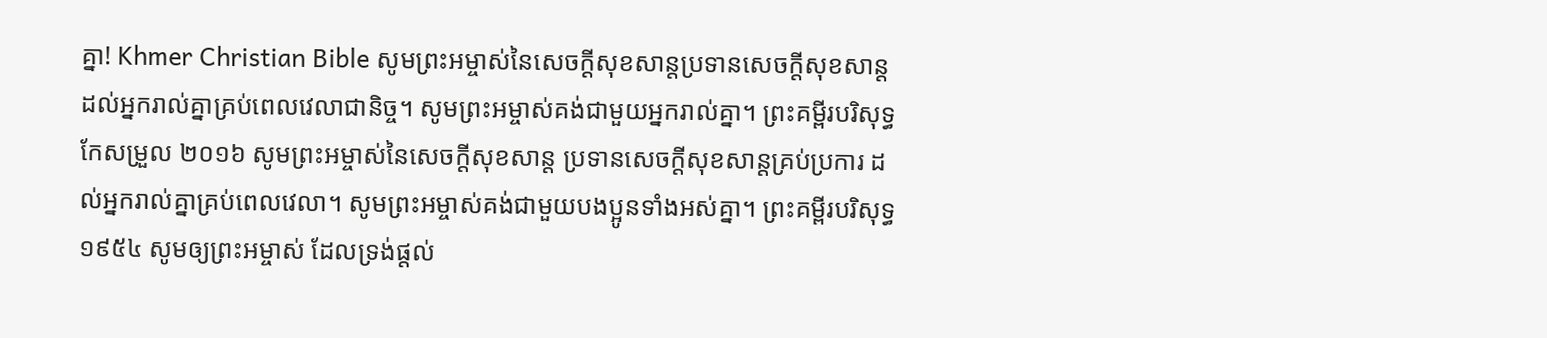គ្នា! Khmer Christian Bible សូមព្រះអម្ចាស់នៃសេចក្ដីសុខសាន្តប្រទានសេចក្ដីសុខសាន្តដល់អ្នករាល់គ្នាគ្រប់ពេលវេលាជានិច្ច។ សូមព្រះអម្ចាស់គង់ជាមួយអ្នករាល់គ្នា។ ព្រះគម្ពីរបរិសុទ្ធកែសម្រួល ២០១៦ សូមព្រះអម្ចាស់នៃសេចក្ដីសុខសាន្ត ប្រទានសេចក្ដីសុខសាន្តគ្រប់ប្រការ ដល់អ្នករាល់គ្នាគ្រប់ពេលវេលា។ សូមព្រះអម្ចាស់គង់ជាមួយបងប្អូនទាំងអស់គ្នា។ ព្រះគម្ពីរបរិសុទ្ធ ១៩៥៤ សូមឲ្យព្រះអម្ចាស់ ដែលទ្រង់ផ្តល់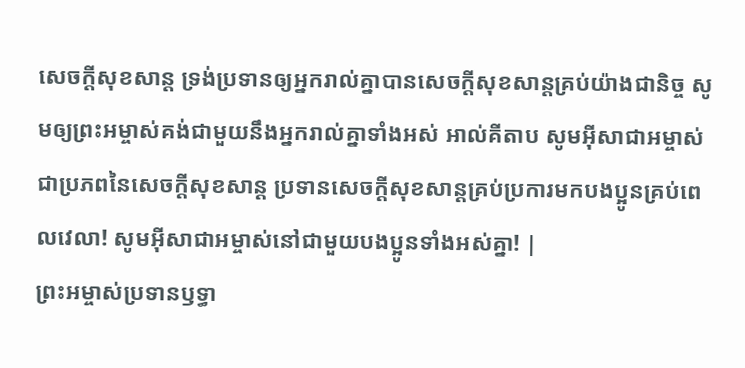សេចក្ដីសុខសាន្ត ទ្រង់ប្រទានឲ្យអ្នករាល់គ្នាបានសេចក្ដីសុខសាន្តគ្រប់យ៉ាងជានិច្ច សូមឲ្យព្រះអម្ចាស់គង់ជាមួយនឹងអ្នករាល់គ្នាទាំងអស់ អាល់គីតាប សូមអ៊ីសាជាអម្ចាស់ជាប្រភពនៃសេចក្ដីសុខសាន្ដ ប្រទានសេចក្ដីសុខសាន្ដគ្រប់ប្រការមកបងប្អូនគ្រប់ពេលវេលា! សូមអ៊ីសាជាអម្ចាស់នៅជាមួយបងប្អូនទាំងអស់គ្នា! |
ព្រះអម្ចាស់ប្រទានឫទ្ធា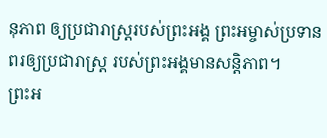នុភាព ឲ្យប្រជារាស្ត្ររបស់ព្រះអង្គ ព្រះអម្ចាស់ប្រទានពរឲ្យប្រជារាស្ត្រ របស់ព្រះអង្គមានសន្តិភាព។
ព្រះអ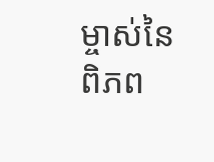ម្ចាស់នៃពិភព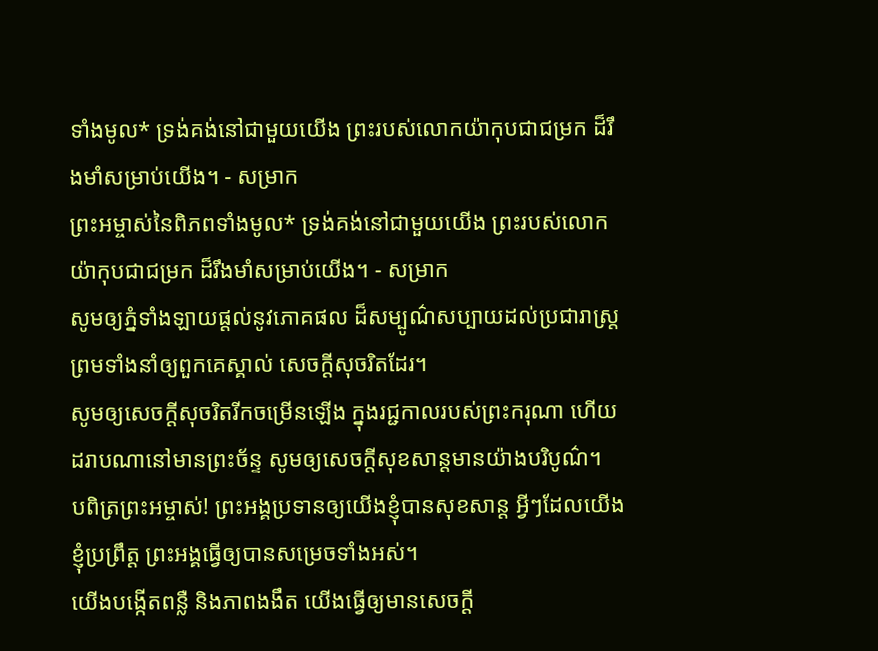ទាំងមូល* ទ្រង់គង់នៅជាមួយយើង ព្រះរបស់លោកយ៉ាកុបជាជម្រក ដ៏រឹងមាំសម្រាប់យើង។ - សម្រាក
ព្រះអម្ចាស់នៃពិភពទាំងមូល* ទ្រង់គង់នៅជាមួយយើង ព្រះរបស់លោកយ៉ាកុបជាជម្រក ដ៏រឹងមាំសម្រាប់យើង។ - សម្រាក
សូមឲ្យភ្នំទាំងឡាយផ្ដល់នូវភោគផល ដ៏សម្បូណ៌សប្បាយដល់ប្រជារាស្ត្រ ព្រមទាំងនាំឲ្យពួកគេស្គាល់ សេចក្ដីសុចរិតដែរ។
សូមឲ្យសេចក្ដីសុចរិតរីកចម្រើនឡើង ក្នុងរជ្ជកាលរបស់ព្រះករុណា ហើយដរាបណានៅមានព្រះច័ន្ទ សូមឲ្យសេចក្ដីសុខសាន្តមានយ៉ាងបរិបូណ៌។
បពិត្រព្រះអម្ចាស់! ព្រះអង្គប្រទានឲ្យយើងខ្ញុំបានសុខសាន្ត អ្វីៗដែលយើងខ្ញុំប្រព្រឹត្ត ព្រះអង្គធ្វើឲ្យបានសម្រេចទាំងអស់។
យើងបង្កើតពន្លឺ និងភាពងងឹត យើងធ្វើឲ្យមានសេចក្ដី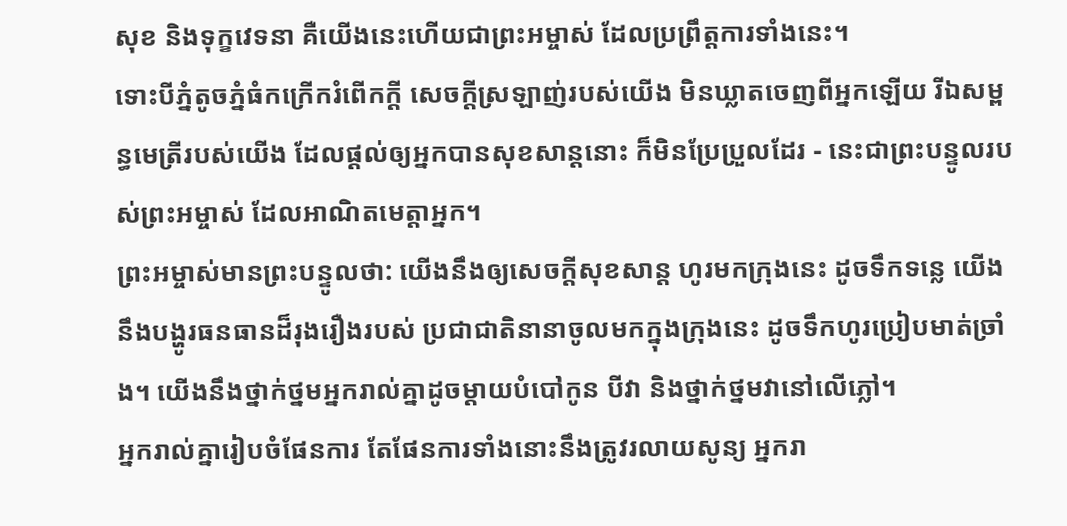សុខ និងទុក្ខវេទនា គឺយើងនេះហើយជាព្រះអម្ចាស់ ដែលប្រព្រឹត្តការទាំងនេះ។
ទោះបីភ្នំតូចភ្នំធំកក្រើករំពើកក្ដី សេចក្ដីស្រឡាញ់របស់យើង មិនឃ្លាតចេញពីអ្នកឡើយ រីឯសម្ពន្ធមេត្រីរបស់យើង ដែលផ្ដល់ឲ្យអ្នកបានសុខសាន្តនោះ ក៏មិនប្រែប្រួលដែរ - នេះជាព្រះបន្ទូលរបស់ព្រះអម្ចាស់ ដែលអាណិតមេត្តាអ្នក។
ព្រះអម្ចាស់មានព្រះបន្ទូលថា: យើងនឹងឲ្យសេចក្ដីសុខសាន្ត ហូរមកក្រុងនេះ ដូចទឹកទន្លេ យើងនឹងបង្ហូរធនធានដ៏រុងរឿងរបស់ ប្រជាជាតិនានាចូលមកក្នុងក្រុងនេះ ដូចទឹកហូរប្រៀបមាត់ច្រាំង។ យើងនឹងថ្នាក់ថ្នមអ្នករាល់គ្នាដូចម្ដាយបំបៅកូន បីវា និងថ្នាក់ថ្នមវានៅលើភ្លៅ។
អ្នករាល់គ្នារៀបចំផែនការ តែផែនការទាំងនោះនឹងត្រូវរលាយសូន្យ អ្នករា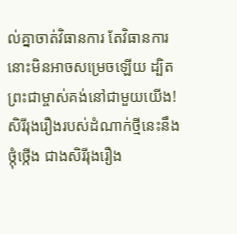ល់គ្នាចាត់វិធានការ តែវិធានការនោះមិនអាចសម្រេចឡើយ ដ្បិតព្រះជាម្ចាស់គង់នៅជាមួយយើង!
សិរីរុងរឿងរបស់ដំណាក់ថ្មីនេះនឹងថ្កុំថ្កើង ជាងសិរីរុងរឿង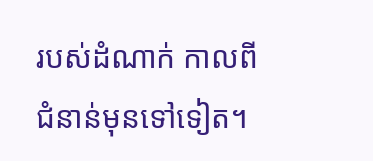របស់ដំណាក់ កាលពីជំនាន់មុនទៅទៀត។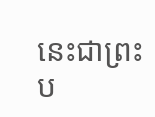នេះជាព្រះប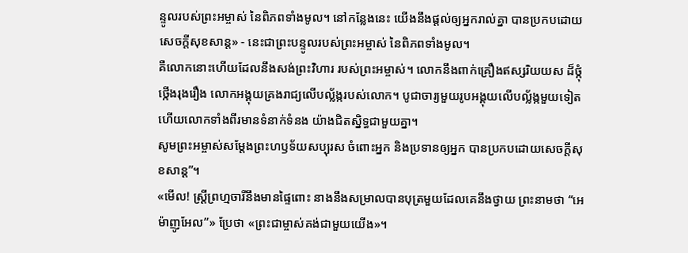ន្ទូលរបស់ព្រះអម្ចាស់ នៃពិភពទាំងមូល។ នៅកន្លែងនេះ យើងនឹងផ្ដល់ឲ្យអ្នករាល់គ្នា បានប្រកបដោយសេចក្ដីសុខសាន្ត» - នេះជាព្រះបន្ទូលរបស់ព្រះអម្ចាស់ នៃពិភពទាំងមូល។
គឺលោកនោះហើយដែលនឹងសង់ព្រះវិហារ របស់ព្រះអម្ចាស់។ លោកនឹងពាក់គ្រឿងឥស្សរិយយស ដ៏ថ្កុំថ្កើងរុងរឿង លោកអង្គុយគ្រងរាជ្យលើបល្ល័ង្ករបស់លោក។ បូជាចារ្យមួយរូបអង្គុយលើបល្ល័ង្កមួយទៀត ហើយលោកទាំងពីរមានទំនាក់ទំនង យ៉ាងជិតស្និទ្ធជាមួយគ្នា។
សូមព្រះអម្ចាស់សម្តែងព្រះហឫទ័យសប្បុរស ចំពោះអ្នក និងប្រទានឲ្យអ្នក បានប្រកបដោយសេចក្ដីសុខសាន្ត”។
«មើល! ស្ត្រីព្រហ្មចារីនឹងមានផ្ទៃពោះ នាងនឹងសម្រាលបានបុត្រមួយដែលគេនឹងថ្វាយ ព្រះនាមថា “អេម៉ាញូអែល”» ប្រែថា «ព្រះជាម្ចាស់គង់ជាមួយយើង»។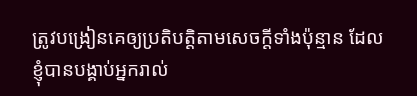ត្រូវបង្រៀនគេឲ្យប្រតិបត្តិតាមសេចក្ដីទាំងប៉ុន្មាន ដែលខ្ញុំបានបង្គាប់អ្នករាល់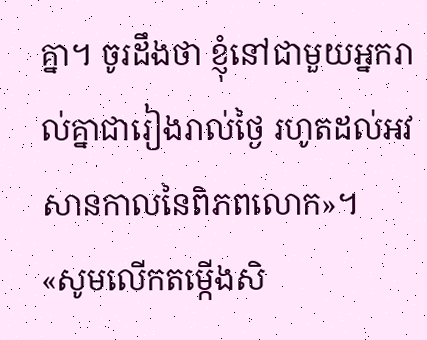គ្នា។ ចូរដឹងថា ខ្ញុំនៅជាមួយអ្នករាល់គ្នាជារៀងរាល់ថ្ងៃ រហូតដល់អវសានកាលនៃពិភពលោក»។
«សូមលើកតម្កើងសិ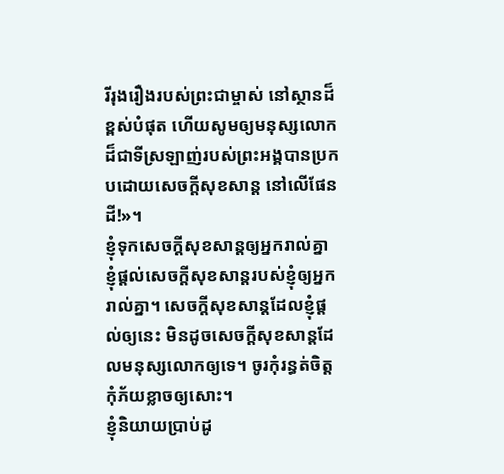រីរុងរឿងរបស់ព្រះជាម្ចាស់ នៅស្ថានដ៏ខ្ពស់បំផុត ហើយសូមឲ្យមនុស្សលោកដ៏ជាទីស្រឡាញ់របស់ព្រះអង្គបានប្រកបដោយសេចក្ដីសុខសាន្ត នៅលើផែនដី!»។
ខ្ញុំទុកសេចក្ដីសុខសាន្តឲ្យអ្នករាល់គ្នា ខ្ញុំផ្ដល់សេចក្ដីសុខសាន្តរបស់ខ្ញុំឲ្យអ្នករាល់គ្នា។ សេចក្ដីសុខសាន្តដែលខ្ញុំផ្ដល់ឲ្យនេះ មិនដូចសេចក្ដីសុខសាន្តដែលមនុស្សលោកឲ្យទេ។ ចូរកុំរន្ធត់ចិត្ត កុំភ័យខ្លាចឲ្យសោះ។
ខ្ញុំនិយាយប្រាប់ដូ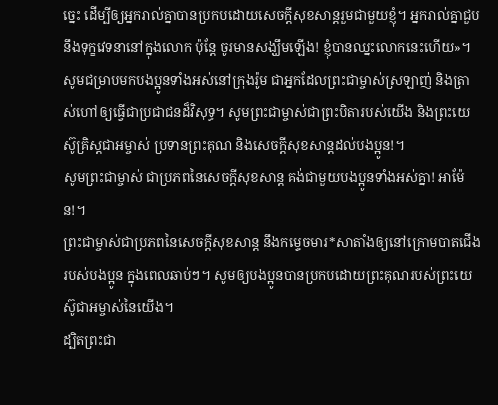ច្នេះ ដើម្បីឲ្យអ្នករាល់គ្នាបានប្រកបដោយសេចក្ដីសុខសាន្តរួមជាមួយខ្ញុំ។ អ្នករាល់គ្នាជួបនឹងទុក្ខវេទនានៅក្នុងលោក ប៉ុន្តែ ចូរមានសង្ឃឹមឡើង! ខ្ញុំបានឈ្នះលោកនេះហើយ»។
សូមជម្រាបមកបងប្អូនទាំងអស់នៅក្រុងរ៉ូម ជាអ្នកដែលព្រះជាម្ចាស់ស្រឡាញ់ និងត្រាស់ហៅឲ្យធ្វើជាប្រជាជនដ៏វិសុទ្ធ។ សូមព្រះជាម្ចាស់ជាព្រះបិតារបស់យើង និងព្រះយេស៊ូគ្រិស្តជាអម្ចាស់ ប្រទានព្រះគុណ និងសេចក្ដីសុខសាន្តដល់បងប្អូន!។
សូមព្រះជាម្ចាស់ ជាប្រភពនៃសេចក្ដីសុខសាន្ត គង់ជាមួយបងប្អូនទាំងអស់គ្នា! អាម៉ែន!។
ព្រះជាម្ចាស់ជាប្រភពនៃសេចក្ដីសុខសាន្ត នឹងកម្ទេចមារ*សាតាំងឲ្យនៅក្រោមបាតជើងរបស់បងប្អូន ក្នុងពេលឆាប់ៗ។ សូមឲ្យបងប្អូនបានប្រកបដោយព្រះគុណរបស់ព្រះយេស៊ូជាអម្ចាស់នៃយើង។
ដ្បិតព្រះជា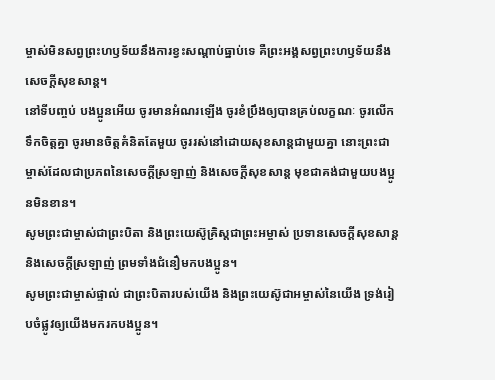ម្ចាស់មិនសព្វព្រះហឫទ័យនឹងការខ្វះសណ្ដាប់ធ្នាប់ទេ គឺព្រះអង្គសព្វព្រះហឫទ័យនឹងសេចក្ដីសុខសាន្ត។
នៅទីបញ្ចប់ បងប្អូនអើយ ចូរមានអំណរឡើង ចូរខំប្រឹងឲ្យបានគ្រប់លក្ខណៈ ចូរលើកទឹកចិត្តគ្នា ចូរមានចិត្តគំនិតតែមួយ ចូររស់នៅដោយសុខសាន្តជាមួយគ្នា នោះព្រះជាម្ចាស់ដែលជាប្រភពនៃសេចក្ដីស្រឡាញ់ និងសេចក្ដីសុខសាន្ត មុខជាគង់ជាមួយបងប្អូនមិនខាន។
សូមព្រះជាម្ចាស់ជាព្រះបិតា និងព្រះយេស៊ូគ្រិស្តជាព្រះអម្ចាស់ ប្រទានសេចក្ដីសុខសាន្ត និងសេចក្ដីស្រឡាញ់ ព្រមទាំងជំនឿមកបងប្អូន។
សូមព្រះជាម្ចាស់ផ្ទាល់ ជាព្រះបិតារបស់យើង និងព្រះយេស៊ូជាអម្ចាស់នៃយើង ទ្រង់រៀបចំផ្លូវឲ្យយើងមករកបងប្អូន។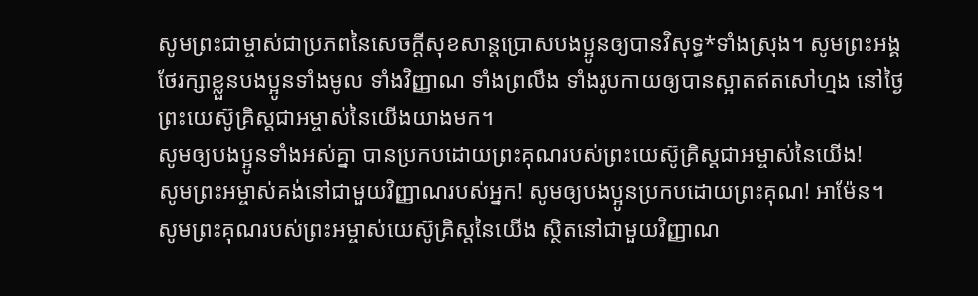សូមព្រះជាម្ចាស់ជាប្រភពនៃសេចក្ដីសុខសាន្តប្រោសបងប្អូនឲ្យបានវិសុទ្ធ*ទាំងស្រុង។ សូមព្រះអង្គថែរក្សាខ្លួនបងប្អូនទាំងមូល ទាំងវិញ្ញាណ ទាំងព្រលឹង ទាំងរូបកាយឲ្យបានស្អាតឥតសៅហ្មង នៅថ្ងៃព្រះយេស៊ូគ្រិស្តជាអម្ចាស់នៃយើងយាងមក។
សូមឲ្យបងប្អូនទាំងអស់គ្នា បានប្រកបដោយព្រះគុណរបស់ព្រះយេស៊ូគ្រិស្តជាអម្ចាស់នៃយើង!
សូមព្រះអម្ចាស់គង់នៅជាមួយវិញ្ញាណរបស់អ្នក! សូមឲ្យបងប្អូនប្រកបដោយព្រះគុណ! អាម៉ែន។
សូមព្រះគុណរបស់ព្រះអម្ចាស់យេស៊ូគ្រិស្តនៃយើង ស្ថិតនៅជាមួយវិញ្ញាណ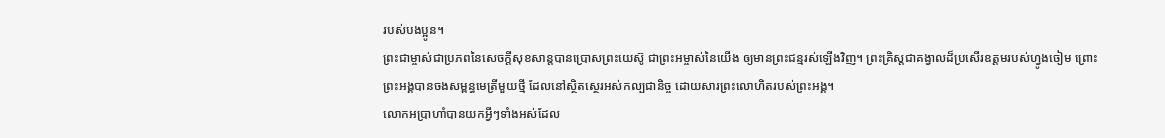របស់បងប្អូន។
ព្រះជាម្ចាស់ជាប្រភពនៃសេចក្ដីសុខសាន្តបានប្រោសព្រះយេស៊ូ ជាព្រះអម្ចាស់នៃយើង ឲ្យមានព្រះជន្មរស់ឡើងវិញ។ ព្រះគ្រិស្តជាគង្វាលដ៏ប្រសើរឧត្ដមរបស់ហ្វូងចៀម ព្រោះព្រះអង្គបានចងសម្ពន្ធមេត្រីមួយថ្មី ដែលនៅស្ថិតស្ថេរអស់កល្បជានិច្ច ដោយសារព្រះលោហិតរបស់ព្រះអង្គ។
លោកអប្រាហាំបានយកអ្វីៗទាំងអស់ដែល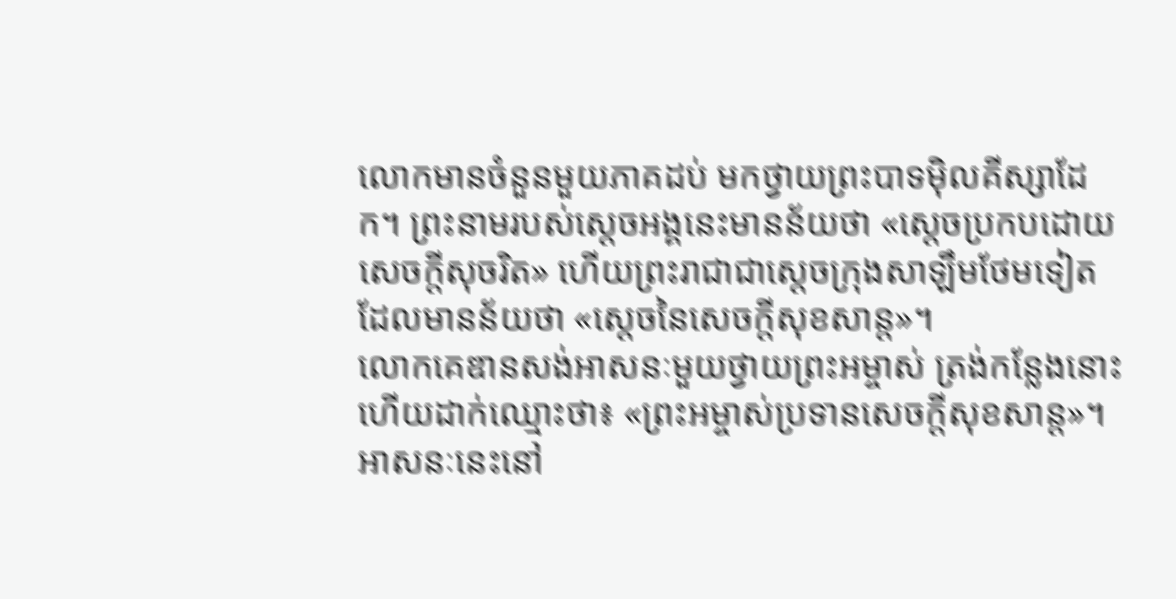លោកមានចំនួនមួយភាគដប់ មកថ្វាយព្រះបាទម៉ិលគីស្សាដែក។ ព្រះនាមរបស់ស្ដេចអង្គនេះមានន័យថា «ស្ដេចប្រកបដោយសេចក្ដីសុចរិត» ហើយព្រះរាជាជាស្ដេចក្រុងសាឡឹមថែមទៀត ដែលមានន័យថា «ស្ដេចនៃសេចក្ដីសុខសាន្ត»។
លោកគេឌានសង់អាសនៈមួយថ្វាយព្រះអម្ចាស់ ត្រង់កន្លែងនោះ ហើយដាក់ឈ្មោះថា៖ «ព្រះអម្ចាស់ប្រទានសេចក្ដីសុខសាន្ត»។ អាសនៈនេះនៅ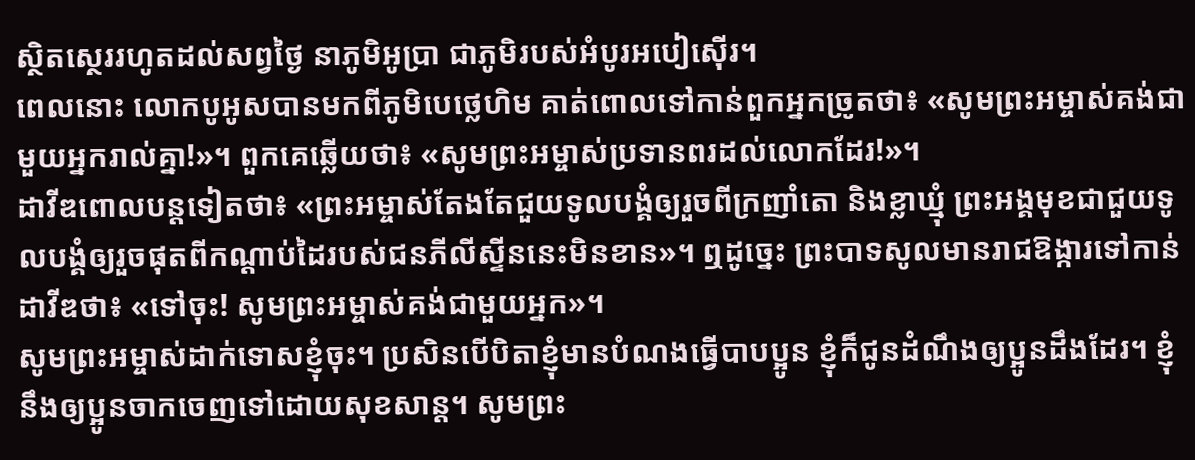ស្ថិតស្ថេររហូតដល់សព្វថ្ងៃ នាភូមិអូប្រា ជាភូមិរបស់អំបូរអបៀស៊ើរ។
ពេលនោះ លោកបូអូសបានមកពីភូមិបេថ្លេហិម គាត់ពោលទៅកាន់ពួកអ្នកច្រូតថា៖ «សូមព្រះអម្ចាស់គង់ជាមួយអ្នករាល់គ្នា!»។ ពួកគេឆ្លើយថា៖ «សូមព្រះអម្ចាស់ប្រទានពរដល់លោកដែរ!»។
ដាវីឌពោលបន្តទៀតថា៖ «ព្រះអម្ចាស់តែងតែជួយទូលបង្គំឲ្យរួចពីក្រញាំតោ និងខ្លាឃ្មុំ ព្រះអង្គមុខជាជួយទូលបង្គំឲ្យរួចផុតពីកណ្ដាប់ដៃរបស់ជនភីលីស្ទីននេះមិនខាន»។ ឮដូច្នេះ ព្រះបាទសូលមានរាជឱង្ការទៅកាន់ដាវីឌថា៖ «ទៅចុះ! សូមព្រះអម្ចាស់គង់ជាមួយអ្នក»។
សូមព្រះអម្ចាស់ដាក់ទោសខ្ញុំចុះ។ ប្រសិនបើបិតាខ្ញុំមានបំណងធ្វើបាបប្អូន ខ្ញុំក៏ជូនដំណឹងឲ្យប្អូនដឹងដែរ។ ខ្ញុំនឹងឲ្យប្អូនចាកចេញទៅដោយសុខសាន្ត។ សូមព្រះ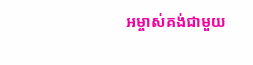អម្ចាស់គង់ជាមួយ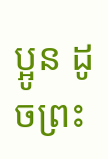ប្អូន ដូចព្រះ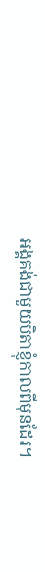អង្គគង់ជាមួយបិតាខ្ញុំកាលពីមុនដែរ។